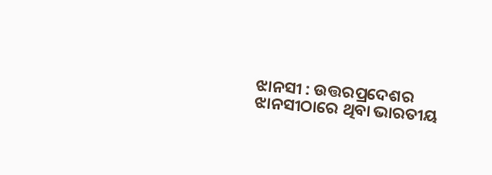ଝାନସୀ : ଉତ୍ତରପ୍ରଦେଶର ଝାନସୀଠାରେ ଥିବା ଭାରତୀୟ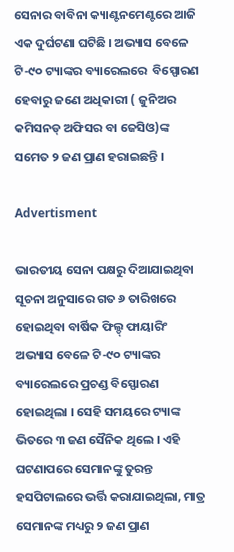ସେନାର ବାବିନା କ୍ୟାଣ୍ଟନମେଣ୍ଟରେ ଆଜି ଏକ ଦୁର୍ଘଟଣା ଘଟିଛି । ଅଭ୍ୟାସ ବେଳେ ଟି-୯୦ ଟ୍ୟାଙ୍କର ବ୍ୟାରେଲରେ  ବିସ୍ପୋରଣ ହେବାରୁ ଜଣେ ଅଧିକାରୀ ( ଜୁନିଅର କମିସନଡ୍ ଅଫିସର ବା ଜେସିଓ)ଙ୍କ ସମେତ ୨ ଜଣ ପ୍ରାଣ ହରାଇଛନ୍ତି ।

Advertisment

ଭାରତୀୟ ସେନା ପକ୍ଷରୁ ଦିଆଯାଇଥିବା  ସୂଚନା ଅନୁସାରେ ଗତ ୬ ତାରିଖରେ ହୋଇଥିବା ବାର୍ଷିକ ଫିଲ୍ଡ୍ ଫାୟାରିଂ ଅଭ୍ୟାସ ବେଳେ ଟି-୯୦ ଟ୍ୟାଙ୍କର ବ୍ୟାରେଲରେ ପ୍ରଚଣ୍ଡ ବିସ୍ଫୋରଣ ହୋଇଥିଲା । ସେହି ସମୟରେ ଟ୍ୟାଙ୍କ ଭିତରେ ୩ ଜଣ ସୈନିକ ଥିଲେ । ଏହି ଘଟଣାପରେ ସେମାନଙ୍କୁ ତୁରନ୍ତ ହସପିଟାଲରେ ଭର୍ତ୍ତି କରାଯାଇଥିଲା, ମାତ୍ର ସେମାନଙ୍କ ମଧ୍ୟରୁ ୨ ଜଣ ପ୍ରାଣ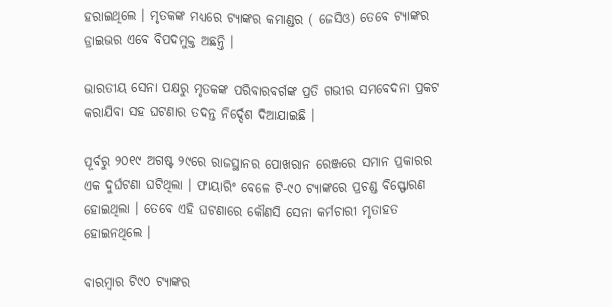ହରାଇଥିଲେ । ମୃତକଙ୍କ ମଧ୍ୟରେ ଟ୍ୟାଙ୍କର କମାଣ୍ଡର ( ଜେସିଓ) ତେବେ ଟ୍ୟାଙ୍କର ଡ୍ରାଇଭର ଏବେ ବିପଦମୁକ୍ତ ଅଛନ୍ତି ।

ଭାରତୀୟ ସେନା ପକ୍ଷରୁ ମୃତକଙ୍କ ପରିବାରବର୍ଗଙ୍କ ପ୍ରତି ଗଭୀର ସମବେଦନା ପ୍ରକଟ କରାଯିବା ସହ ଘଟଣାର ତଦନ୍ତ ନିର୍ଦ୍ଦେଶ ଦିଆଯାଇଛି ।

ପୂର୍ବରୁ ୨୦୧୯ ଅଗଷ୍ଟ ୨୯ରେ ରାଜସ୍ଥାନର ପୋଖରାନ ରେଞ୍ଜରେ ସମାନ ପ୍ରକାରର ଏକ ଦୁର୍ଘଟଣା ଘଟିଥିଲା । ଫାୟାରିଂ ବେଳେ ଟି-୯୦ ଟ୍ୟାଙ୍କରେ ପ୍ରଚଣ୍ଡ ବିସ୍ଫୋରଣ ହୋଇଥିଲା । ତେବେ ଏହି ଘଟଣାରେ କୌଣସି ସେନା କର୍ମଚାରୀ ମୃତାହତ ହୋଇନଥିଲେ ।

ବାରମ୍ବାର ଟି୯୦ ଟ୍ୟାଙ୍କର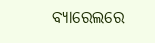ବ୍ୟାରେଲରେ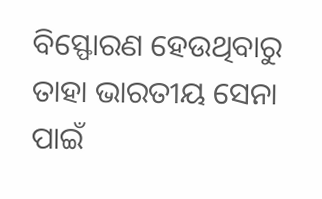ବିସ୍ଫୋରଣ ହେଉଥିବାରୁ ତାହା ଭାରତୀୟ ସେନା ପାଇଁ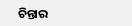ଚିନ୍ତାର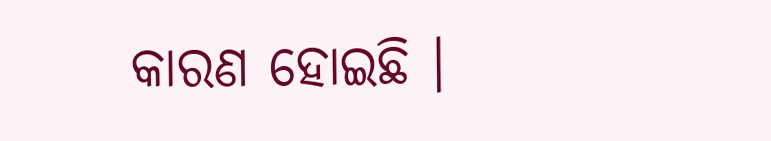କାରଣ ହୋଇଛି ।